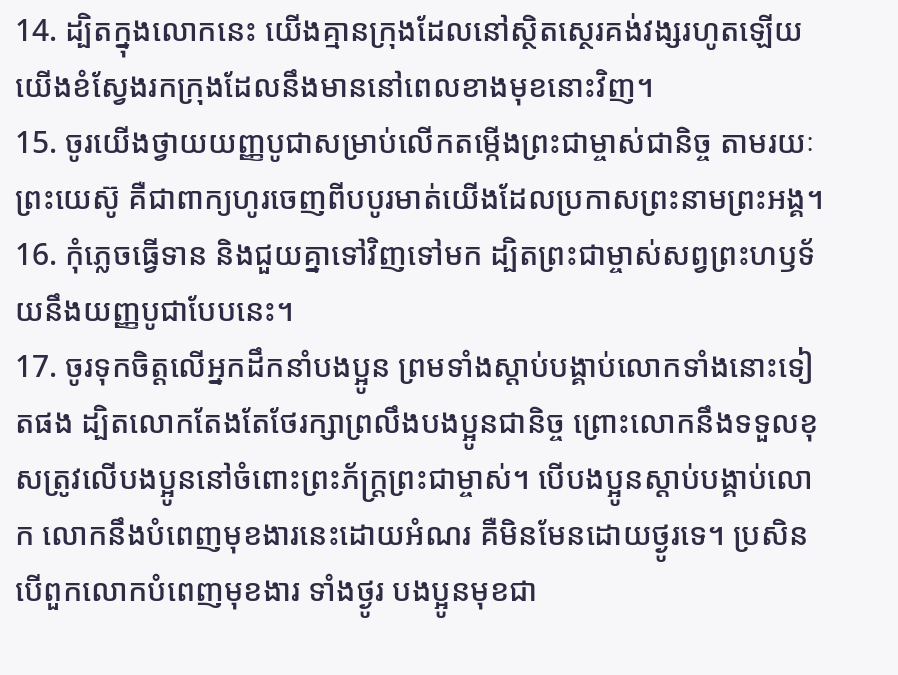14. ដ្បិតក្នុងលោកនេះ យើងគ្មានក្រុងដែលនៅស្ថិតស្ថេរគង់វង្សរហូតឡើយ យើងខំស្វែងរកក្រុងដែលនឹងមាននៅពេលខាងមុខនោះវិញ។
15. ចូរយើងថ្វាយយញ្ញបូជាសម្រាប់លើកតម្កើងព្រះជាម្ចាស់ជានិច្ច តាមរយៈព្រះយេស៊ូ គឺជាពាក្យហូរចេញពីបបូរមាត់យើងដែលប្រកាសព្រះនាមព្រះអង្គ។
16. កុំភ្លេចធ្វើទាន និងជួយគ្នាទៅវិញទៅមក ដ្បិតព្រះជាម្ចាស់សព្វព្រះហឫទ័យនឹងយញ្ញបូជាបែបនេះ។
17. ចូរទុកចិត្តលើអ្នកដឹកនាំបងប្អូន ព្រមទាំងស្ដាប់បង្គាប់លោកទាំងនោះទៀតផង ដ្បិតលោកតែងតែថែរក្សាព្រលឹងបងប្អូនជានិច្ច ព្រោះលោកនឹងទទួលខុសត្រូវលើបងប្អូននៅចំពោះព្រះភ័ក្ត្រព្រះជាម្ចាស់។ បើបងប្អូនស្ដាប់បង្គាប់លោក លោកនឹងបំពេញមុខងារនេះដោយអំណរ គឺមិនមែនដោយថ្ងូរទេ។ ប្រសិនបើពួកលោកបំពេញមុខងារ ទាំងថ្ងូរ បងប្អូនមុខជា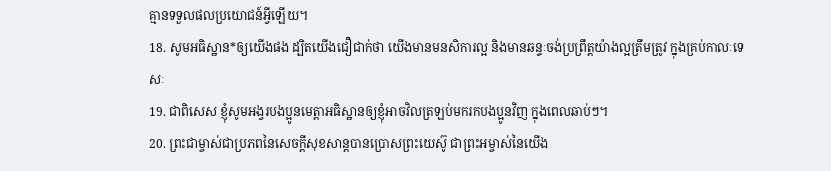គ្មានទទួលផលប្រយោជន៍អ្វីឡើយ។
18. សូមអធិស្ឋាន*ឲ្យយើងផង ដ្បិតយើងជឿជាក់ថា យើងមានមនសិការល្អ និងមានឆន្ទៈចង់ប្រព្រឹត្តយ៉ាងល្អត្រឹមត្រូវ ក្នុងគ្រប់កាលៈទេសៈ
19. ជាពិសេស ខ្ញុំសូមអង្វរបងប្អូនមេត្តាអធិស្ឋានឲ្យខ្ញុំអាចវិលត្រឡប់មករកបងប្អូនវិញ ក្នុងពេលឆាប់ៗ។
20. ព្រះជាម្ចាស់ជាប្រភពនៃសេចក្ដីសុខសាន្តបានប្រោសព្រះយេស៊ូ ជាព្រះអម្ចាស់នៃយើង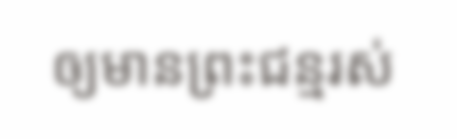ឲ្យមានព្រះជន្មរស់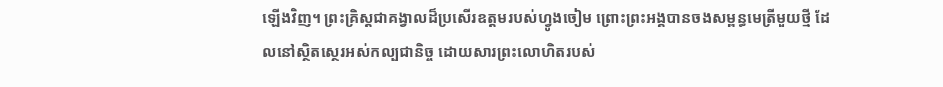ឡើងវិញ។ ព្រះគ្រិស្ដជាគង្វាលដ៏ប្រសើរឧត្ដមរបស់ហ្វូងចៀម ព្រោះព្រះអង្គបានចងសម្ពន្ធមេត្រីមួយថ្មី ដែលនៅស្ថិតស្ថេរអស់កល្បជានិច្ច ដោយសារព្រះលោហិតរបស់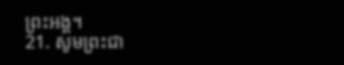ព្រះអង្គ។
21. សូមព្រះជា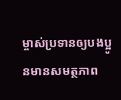ម្ចាស់ប្រទានឲ្យបងប្អូនមានសមត្ថភាព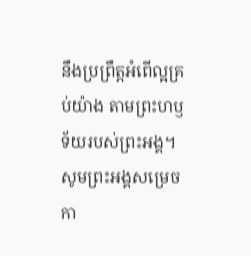នឹងប្រព្រឹត្តអំពើល្អគ្រប់យ៉ាង តាមព្រះហឫទ័យរបស់ព្រះអង្គ។ សូមព្រះអង្គសម្រេចកា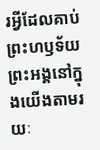រអ្វីដែលគាប់ព្រះហឫទ័យព្រះអង្គនៅក្នុងយើងតាមរយៈ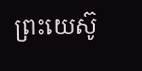ព្រះយេស៊ូ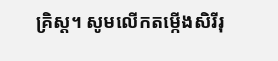គ្រិស្ដ។ សូមលើកតម្កើងសិរីរុ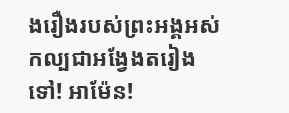ងរឿងរបស់ព្រះអង្គអស់កល្បជាអង្វែងតរៀងទៅ! អាម៉ែន!